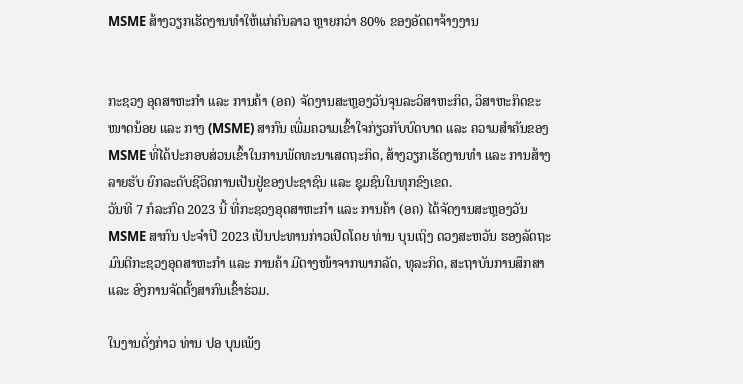MSME ສ້າງວຽກເຮັດງານທຳໃຫ້ແກ່ຄົນລາວ ຫຼາຍກວ່າ 80% ຂອງອັດຕາຈ້າງງານ


ກະຊວງ ອຸດສາຫະກຳ ແລະ ການຄ້າ (ອຄ) ຈັດງານສະຫຼອງວັນຈຸນລະວິສາຫະກິດ, ວິສາຫະກິດຂະໜາດນ້ອຍ ແລະ ກາງ (MSME) ສາກົນ ເພີ່ມຄວາມເຂົ້າໃຈກ່ຽວກັບບົດບາດ ແລະ ຄວາມສໍາຄັນຂອງ MSME ທີ່ໄດ້ປະກອບສ່ວນເຂົ້າໃນການພັດທະນາເສດຖະກິດ, ສ້າງວຽກເຮັດງານທໍາ ແລະ ການສ້າງລາຍຮັບ ຍົກລະດັບຊີວິດການເປັນຢູ່ຂອງປະຊາຊົນ ແລະ ຊຸມຊົນໃນທຸກຂົງເຂດ.
ວັນທີ 7 ກໍລະກົດ 2023 ນີ້ ທີ່ກະຊວງອຸດສາຫະກຳ ແລະ ການຄ້າ (ອຄ) ໄດ້ຈັດງານສະຫຼອງວັນ MSME ສາກົນ ປະຈຳປີ 2023 ເປັນປະທານກ່າວເປີດໂດຍ ທ່ານ ບຸນເຖິງ ດວງສະຫວັນ ຮອງລັດຖະມົນຕີກະຊວງອຸດສາຫະກຳ ແລະ ການຄ້າ ມີຕາງໜ້າຈາກພາກລັດ, ທຸລະກິດ, ສະຖາບັນການສຶກສາ ແລະ ອົງການຈັດຕັ້ງສາກົນເຂົ້າຮ່ວມ.

ໃນງານດັ່ງກ່າວ ທ່ານ ປອ ບຸນເພັງ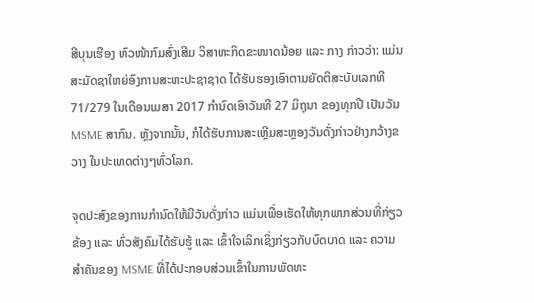ສີບຸນເຮືອງ ຫົວໜ້າກົມສົ່ງເສີມ ວິສາຫະກິດຂະໜາດນ້ອຍ ແລະ ກາງ ກ່າວວ່າ: ແມ່ນສະມັດຊາໃຫຍ່ອົງການສະຫະປະຊາຊາດ ໄດ້ຮັບຮອງເອົາຕາມຍັດຕິສະບັບເລກທີ 71/279 ໃນເດືອນເມສາ 2017 ກໍານົດເອົາວັນທີ 27 ມິຖຸນາ ຂອງທຸກປີ ເປັນວັນ MSME ສາກົນ. ຫຼັງຈາກນັ້ນ, ກໍໄດ້ຮັບການສະເຫຼີມສະຫຼອງວັນດັ່ງກ່າວຢ່າງກວ້າງຂວາງ ໃນປະເທດຕ່າງໆທົ່ວໂລກ.

ຈຸດປະສົງຂອງການກໍານົດໃຫ້ມີວັນດັ່ງກ່າວ ແມ່ນເພື່ອເຮັດໃຫ້ທຸກພາກສ່ວນທີ່ກ່ຽວຂ້ອງ ແລະ ທົ່ວສັງຄົມໄດ້ຮັບຮູ້ ແລະ ເຂົ້າໃຈເລິກເຊິ່ງກ່ຽວກັບບົດບາດ ແລະ ຄວາມສໍາຄັນຂອງ MSME ທີ່ໄດ້ປະກອບສ່ວນເຂົ້າໃນການພັດທະ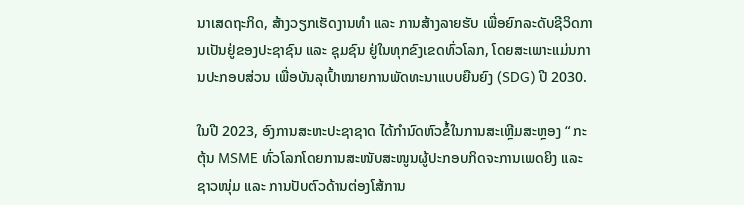ນາເສດຖະກິດ, ສ້າງວຽກເຮັດງານທໍາ ແລະ ການສ້າງລາຍຮັບ ເພື່ອຍົກລະດັບຊີວິດການເປັນຢູ່ຂອງປະຊາຊົນ ແລະ ຊຸມຊົນ ຢູ່ໃນທຸກຂົງເຂດທົ່ວໂລກ, ໂດຍສະເພາະແມ່ນການປະກອບສ່ວນ ເພື່ອບັນລຸເປົ້າໝາຍການພັດທະນາແບບຍືນຍົງ (SDG) ປີ 2030.

ໃນປີ 2023, ອົງການສະຫະປະຊາຊາດ ໄດ້ກຳນົດຫົວຂໍ້ໃນການສະເຫຼີມສະຫຼອງ “ ກະຕຸ້ນ MSME ທົ່ວໂລກໂດຍການສະໜັບສະໜູນຜູ້ປະກອບກິດຈະການເພດຍິງ ແລະ ຊາວໜຸ່ມ ແລະ ການປັບຕົວດ້ານຕ່ອງໂສ້ການ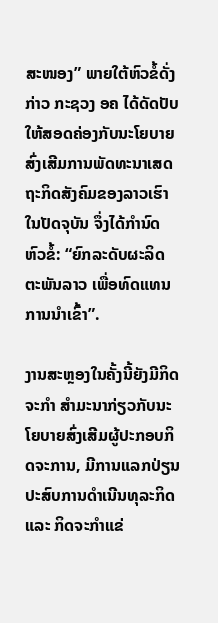ສະໜອງ” ພາຍໃຕ້ຫົວຂໍ້ດັ່ງກ່າວ ກະຊວງ ອຄ ໄດ້ດັດປັບໃຫ້ສອດຄ່ອງກັບນະໂຍບາຍສົ່ງເສີມການພັດທະນາເສດຖະກິດສັງຄົມຂອງລາວເຮົາໃນປັດຈຸບັນ ຈຶ່ງໄດ້ກຳນົດຫົວຂໍ້: “ຍົກລະດັບຜະລິດຕະພັນລາວ ເພື່ອທົດແທນການນຳເຂົ້າ”.

ງານສະຫຼອງໃນຄັ້ງນີ້ຍັງມີກິດຈະກຳ ສຳມະນາກ່ຽວກັບນະໂຍບາຍສົ່ງເສີມຜູ້ປະກອບກິດຈະການ, ມີການແລກປ່ຽນປະສົບການດຳເນີນທຸລະກິດ ແລະ ກິດຈະກຳແຂ່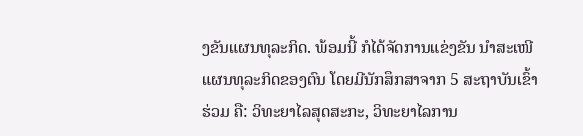ງຂັນແຜນທຸລະກິດ. ພ້ອມນີ້ ກໍໄດ້ຈັດການແຂ່ງຂັນ ນຳສະເໜີແຜນທຸລະກິດຂອງຕົນ ໂດຍມີນັກສຶກສາຈາກ 5 ສະຖາບັນເຂົ້າຮ່ວມ ຄື: ວິທະຍາໄລສຸດສະກະ, ວິທະຍາໄລການ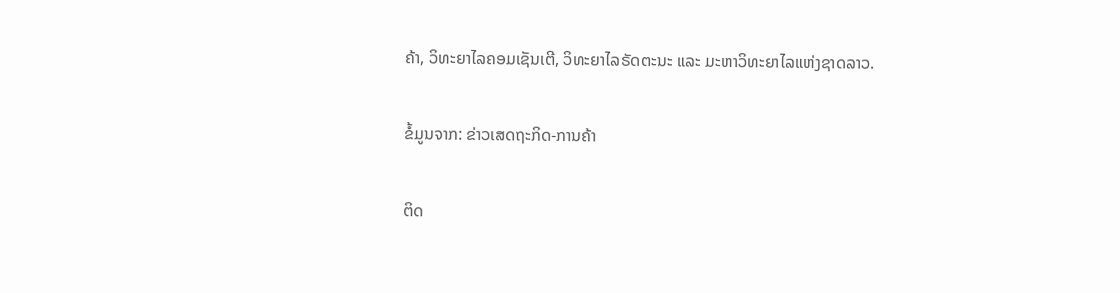ຄ້າ, ວິທະຍາໄລຄອມເຊັນເຕີ, ວິທະຍາໄລຣັດຕະນະ ແລະ ມະຫາວິທະຍາໄລແຫ່ງຊາດລາວ.

ຂໍ້ມູນຈາກ: ຂ່າວເສດຖະກິດ-ການຄ້າ

ຕິດ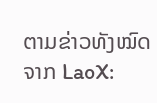ຕາມຂ່າວທັງໝົດຈາກ LaoX: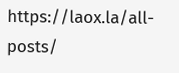https://laox.la/all-posts/